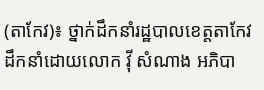(តាកែវ)៖ ថ្នាក់ដឹកនាំរដ្ឋបាលខេត្តតាកែវដឹកនាំដោយលោក វ៉ី សំណាង អភិបា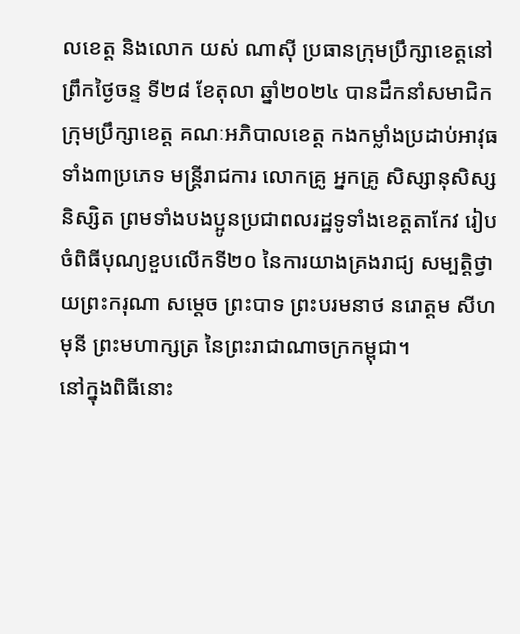លខេត្ត និងលោក យស់ ណាស៊ី ប្រធានក្រុមប្រឹក្សាខេត្តនៅព្រឹកថ្ងៃចន្ទ ទី២៨ ខែតុលា ឆ្នាំ២០២៤ បានដឹកនាំសមាជិកក្រុមប្រឹក្សាខេត្ត គណៈអភិបាលខេត្ត កងកម្លាំងប្រដាប់អាវុធទាំង៣ប្រភេទ មន្ត្រីរាជការ លោកគ្រូ អ្នកគ្រូ សិស្សានុសិស្ស និស្សិត ព្រមទាំងបងប្អូនប្រជាពលរដ្ឋទូទាំងខេត្តតាកែវ រៀបចំពិធីបុណ្យខួបលើកទី២០ នៃការយាងគ្រងរាជ្យ សម្បត្តិថ្វាយព្រះករុណា សម្ដេច ព្រះបាទ ព្រះបរមនាថ នរោត្តម សីហមុនី ព្រះមហាក្សត្រ នៃព្រះរាជាណាចក្រកម្ពុជា។
នៅក្នុងពិធីនោះ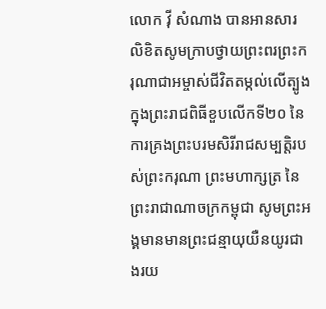លោក វ៉ី សំណាង បានអានសារលិខិតសូមក្រាបថ្វាយព្រះពរព្រះករុណាជាអម្ចាស់ជីវិតតម្កល់លើត្បូង ក្នុងព្រះរាជពិធីខួបលើកទី២០ នៃការគ្រងព្រះបរមសិរីរាជសម្បត្តិរបស់ព្រះករុណា ព្រះមហាក្សត្រ នៃព្រះរាជាណាចក្រកម្ពុជា សូមព្រះអង្គមានមានព្រះជន្មាយុយឺនយូរជាងរយ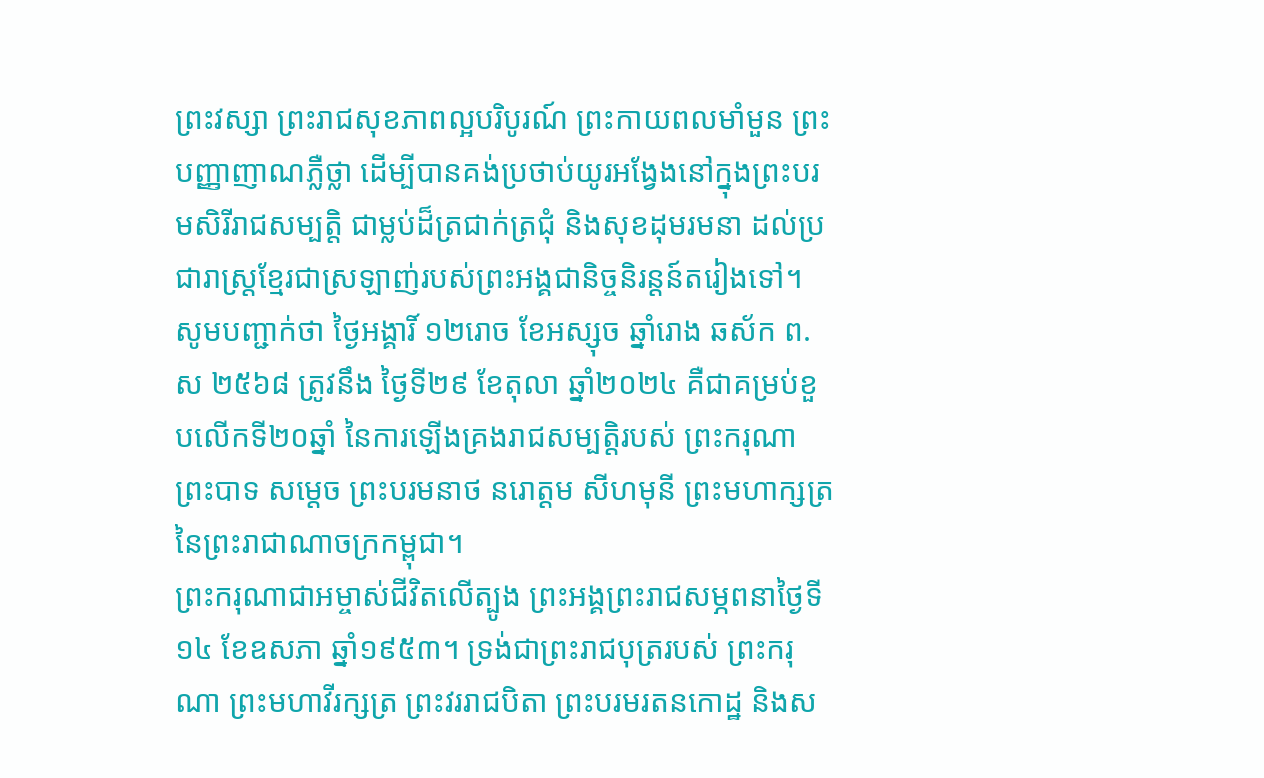ព្រះវស្សា ព្រះរាជសុខភាពល្អបរិបូរណ៍ ព្រះកាយពលមាំមួន ព្រះបញ្ញាញាណភ្លឺថ្លា ដើម្បីបានគង់ប្រថាប់យូរអង្វែងនៅក្នុងព្រះបរមសិរីរាជសម្បត្តិ ជាម្លប់ដ៏ត្រជាក់ត្រជុំ និងសុខដុមរមនា ដល់ប្រជារាស្ត្រខ្មែរជាស្រឡាញ់របស់ព្រះអង្គជានិច្ចនិរន្តន៍តរៀងទៅ។
សូមបញ្ជាក់ថា ថ្ងៃអង្គារិ៍ ១២រោច ខែអស្សុច ឆ្នាំរោង ឆស័ក ព.ស ២៥៦៨ ត្រូវនឹង ថ្ងៃទី២៩ ខែតុលា ឆ្នាំ២០២៤ គឺជាគម្រប់ខួបលើកទី២០ឆ្នាំ នៃការឡើងគ្រងរាជសម្បត្តិរបស់ ព្រះករុណា ព្រះបាទ សម្ដេច ព្រះបរមនាថ នរោត្ដម សីហមុនី ព្រះមហាក្សត្រ នៃព្រះរាជាណាចក្រកម្ពុជា។
ព្រះករុណាជាអម្ចាស់ជីវិតលើត្បូង ព្រះអង្គព្រះរាជសម្ភពនាថ្ងៃទី១៤ ខែឧសភា ឆ្នាំ១៩៥៣។ ទ្រង់ជាព្រះរាជបុត្ររបស់ ព្រះករុណា ព្រះមហាវីរក្សត្រ ព្រះវររាជបិតា ព្រះបរមរតនកោដ្ឋ និងស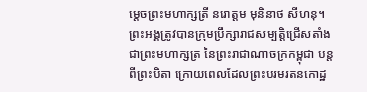ម្ដេចព្រះមហាក្សត្រី នរោត្ដម មុនិនាថ សីហនុ។ ព្រះអង្គត្រូវបានក្រុមប្រឹក្សារាជសម្បត្តិជ្រើសតាំងជាព្រះមហាក្សត្រ នៃព្រះរាជាណាចក្រកម្ពុជា បន្តពីព្រះបិតា ក្រោយពេលដែលព្រះបរមរតនកោដ្ឋ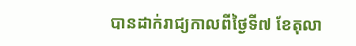បានដាក់រាជ្យកាលពីថ្ងៃទី៧ ខែតុលា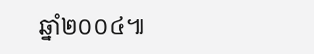ឆ្នាំ២០០៤៕